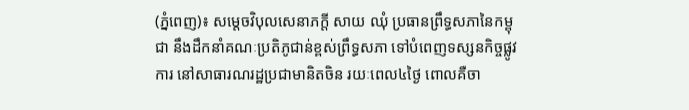(ភ្នំពេញ)៖ សម្តេចវិបុលសេនាភក្តី សាយ ឈុំ ប្រធានព្រឹទ្ធសភានៃកម្ពុជា នឹងដឹកនាំគណៈប្រតិភូជាន់ខ្ពស់ព្រឹទ្ធសភា ទៅបំពេញទស្សនកិច្ចផ្លូវការ នៅសាធារណរដ្ឋប្រជាមានិតចិន រយៈពេល៤ថ្ងៃ ពោលគឺចា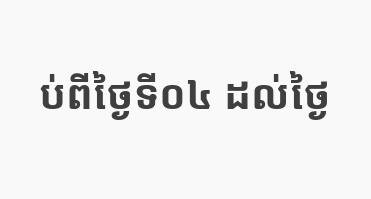ប់ពីថ្ងៃទី០៤ ដល់ថ្ងៃ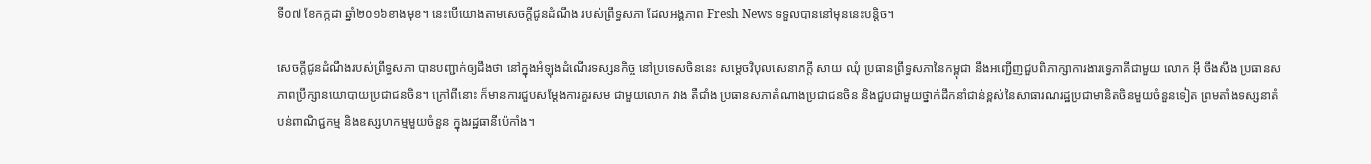ទី០៧ ខែកក្កដា ឆ្នាំ២០១៦ខាងមុខ។ នេះបើយោងតាមសេចក្តីជូនដំណឹង របស់ព្រឹទ្ធសភា ដែលអង្គភាព Fresh News ទទួលបាននៅមុននេះបន្តិច។

សេចក្តីជូនដំណឹងរបស់ព្រឹទ្ធសភា បានបញ្ជាក់ឲ្យដឹងថា នៅក្នុងអំឡុងដំណើរទស្សនកិច្ច នៅប្រទេសចិននេះ សម្តេចវិបុលសេនាភក្តី សាយ ឈុំ ប្រធានព្រឹទ្ធសភានៃកម្ពុជា នឹងអញ្ជើញជួបពិភាក្សាការងារទ្វេភាគីជាមួយ លោក អ៊ី ចឹងសឹង ប្រធានសភាពប្រឹក្សានយោបាយប្រជាជនចិន។ ក្រៅពីនោះ ក៏មានការជួបសម្តែងការគួរសម ជាមួយលោក វាង តឺជាំង ប្រធានសភាតំណាងប្រជាជនចិន និងជួបជាមួយថ្នាក់ដឹកនាំជាន់ខ្ពស់នៃសាធារណរដ្ឋប្រជាមានិតចិនមួយចំនួនទៀត ព្រមតាំងទស្សនាតំបន់ពាណិជ្ជកម្ម និងឧស្សហកម្មមួយចំនួន ក្នុងរដ្ឋធានីប៉េកាំង។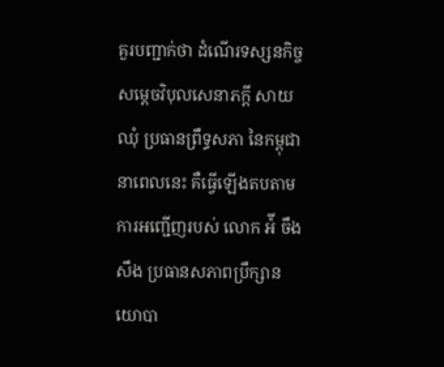គួរបញ្ជាក់ថា ដំណើរទស្សនកិច្ច សម្តេចវិបុលសេនាភក្តី សាយ ឈុំ ប្រធានព្រឹទ្ធសភា នៃកម្ពុជា នាពេលនេះ គឺធ្វើឡើងតបតាមការអញ្ជើញរបស់ លោក អ៉ី ចឹងសឹង ប្រធានសភាពប្រឹក្សានយោបា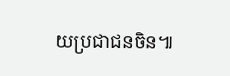យប្រជាជនចិន៕